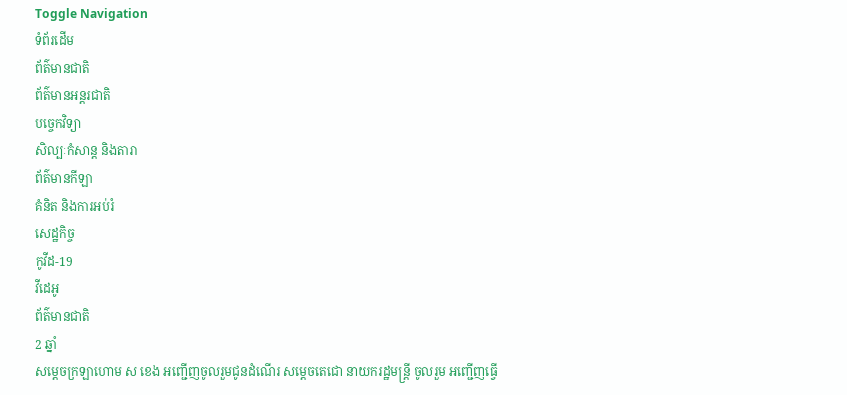Toggle Navigation
ទំព័រដើម
ព័ត៌មានជាតិ
ព័ត៌មានអន្តរជាតិ
បច្ចេកវិទ្យា
សិល្បៈកំសាន្ត និងតារា
ព័ត៌មានកីឡា
គំនិត និងការអប់រំ
សេដ្ឋកិច្ច
កូវីដ-19
វីដេអូ
ព័ត៌មានជាតិ
2 ឆ្នាំ
សម្តេចក្រឡាហោម ស ខេង អញ្ជើញចូលរួមជូនដំណើរ សម្ដេចតេជោ នាយករដ្ឋមន្ដ្រី ចូលរួម អញ្ជើញធ្វើ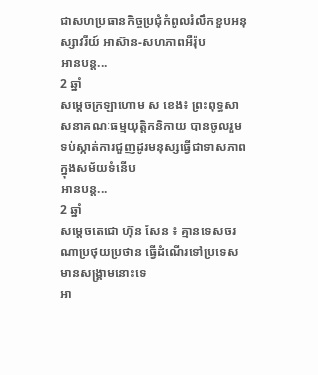ជាសហប្រធានកិច្ចប្រជុំកំពូលរំលឹកខួបអនុស្សាវរីយ៍ អាស៊ាន-សហភាពអឺរ៉ុប
អានបន្ត...
2 ឆ្នាំ
សម្តេចក្រឡាហោម ស ខេង៖ ព្រះពុទ្ធសាសនាគណៈធម្មយុត្តិកនិកាយ បានចូលរួមទប់ស្កាត់ការជួញដូរមនុស្សធ្វើជាទាសភាព ក្នុងសម័យទំនើប
អានបន្ត...
2 ឆ្នាំ
សម្ដេចតេជោ ហ៊ុន សែន ៖ គ្មានទេសចរណាប្រថុយប្រថាន ធ្វើដំណើរទៅប្រទេសមានសង្គ្រាមនោះទេ
អា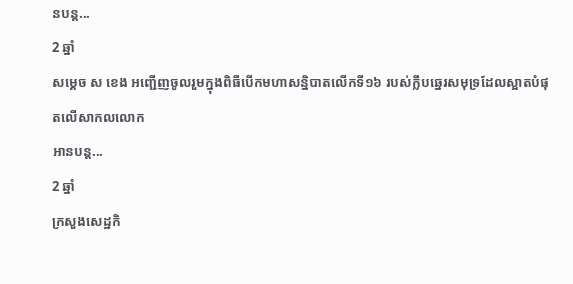នបន្ត...
2 ឆ្នាំ
សម្ដេច ស ខេង អញ្ជើញចូលរួមក្នុងពិធីបើកមហាសន្និបាតលើកទី១៦ របស់ក្លឹបឆ្នេរសមុទ្រដែលស្អាតបំផុតលើសាកលលោក
អានបន្ត...
2 ឆ្នាំ
ក្រសួងសេដ្ឋកិ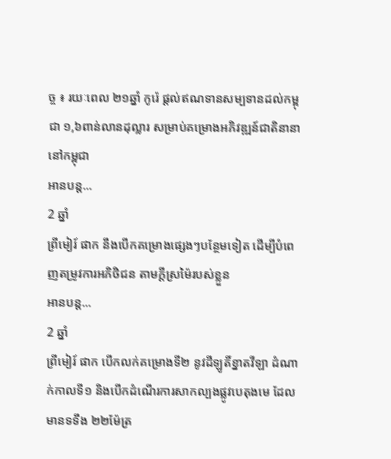ច្ច ៖ រយៈពេល ២១ឆ្នាំ កូរ៉េ ផ្ដល់ឥណទានសម្បទានដល់កម្ពុជា ១,៦ពាន់លានដុល្លារ សម្រាប់គម្រោងអភិវឌ្ឍន៍ជាតិនានា នៅកម្ពុជា
អានបន្ត...
2 ឆ្នាំ
ព្រីមៀរ៍ ផាក នឹងបើកគម្រោងផ្សេងៗបន្ថែមទៀត ដើម្បីបំពេញតម្រូវការអភិថិជន តាមក្ដីស្រម៉ៃរបស់ខ្លួន
អានបន្ត...
2 ឆ្នាំ
ព្រីមៀរ៍ ផាក បើកលក់គម្រោងទី២ នូវដីឡូតិ៍ខ្នាតវីឡា ដំណាក់កាលទី១ និងបើកដំណើរការសាកល្បងផ្លូវបេតុងមេ ដែលមានទទឹង ២២ម៉ែត្រ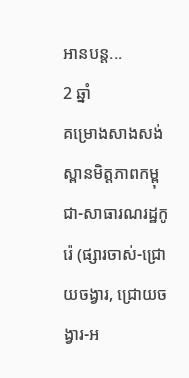អានបន្ត...
2 ឆ្នាំ
គម្រោងសាងសង់ស្ពានមិត្តភាពកម្ពុជា-សាធារណរដ្ឋកូរ៉េ (ផ្សារចាស់-ជ្រោយចង្វារ, ជ្រោយចង្វារ-អ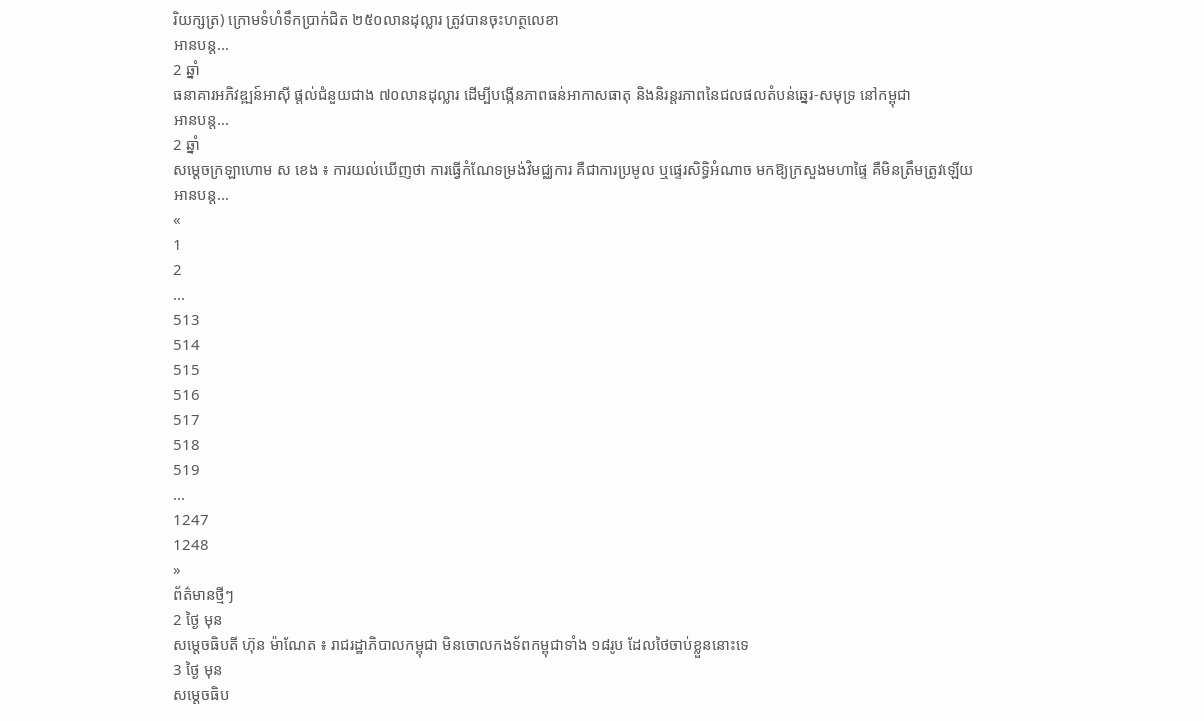រិយក្សត្រ) ក្រោមទំហំទឹកប្រាក់ជិត ២៥០លានដុល្លារ ត្រូវបានចុះហត្ថលេខា
អានបន្ត...
2 ឆ្នាំ
ធនាគារអភិវឌ្ឍន៍អាស៊ី ផ្តល់ជំនួយជាង ៧០លានដុល្លារ ដើម្បីបង្កើនភាពធន់អាកាសធាតុ និងនិរន្តរភាពនៃជលផលតំបន់ឆ្នេរ-សមុទ្រ នៅកម្ពុជា
អានបន្ត...
2 ឆ្នាំ
សម្ដេចក្រឡាហោម ស ខេង ៖ ការយល់ឃើញថា ការធ្វើកំណែទម្រង់វិមជ្ឈការ គឺជាការប្រមូល ឬផ្ទេរសិទ្ធិអំណាច មកឱ្យក្រសួងមហាផ្ទៃ គឺមិនត្រឹមត្រូវឡើយ
អានបន្ត...
«
1
2
...
513
514
515
516
517
518
519
...
1247
1248
»
ព័ត៌មានថ្មីៗ
2 ថ្ងៃ មុន
សម្ដេចធិបតី ហ៊ុន ម៉ាណែត ៖ រាជរដ្ឋាភិបាលកម្ពុជា មិនចោលកងទ័ពកម្ពុជាទាំង ១៨រូប ដែលថៃចាប់ខ្លួននោះទេ
3 ថ្ងៃ មុន
សម្ដេចធិប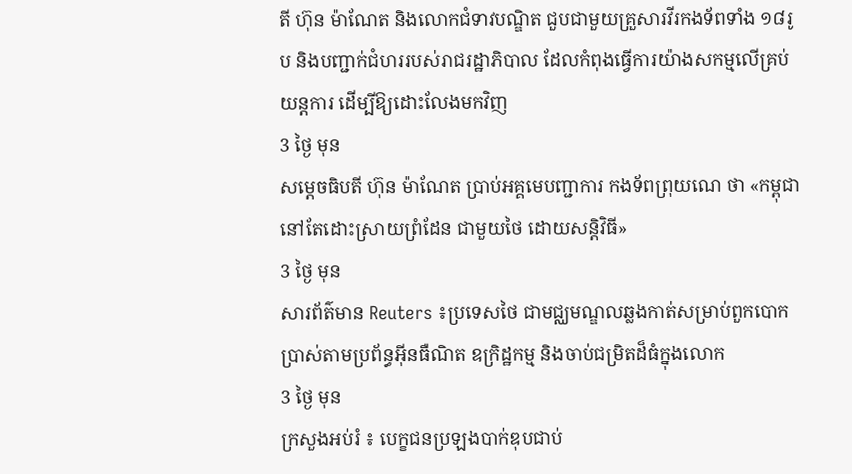តី ហ៊ុន ម៉ាណែត និងលោកជំទាវបណ្ឌិត ជួបជាមួយគ្រួសារវីរកងទ័ពទាំង ១៨រូប និងបញ្ជាក់ជំហររបស់រាជរដ្ឋាភិបាល ដែលកំពុងធ្វើការយ៉ាងសកម្មលើគ្រប់យន្តការ ដើម្បីឱ្យដោះលែងមកវិញ
3 ថ្ងៃ មុន
សម្តេចធិបតី ហ៊ុន ម៉ាណែត ប្រាប់អគ្គមេបញ្ជាការ កងទ័ពព្រុយណេ ថា «កម្ពុជានៅតែដោះស្រាយព្រំដែន ជាមួយថៃ ដោយសន្តិវិធី»
3 ថ្ងៃ មុន
សារព័ត៌មាន Reuters ៖ប្រទេសថៃ ជាមជ្ឈមណ្ឌលឆ្លងកាត់សម្រាប់ពួកបោកប្រាស់តាមប្រព័ន្ធអ៊ីនធឺណិត ឧក្រិដ្ឋកម្ម និងចាប់ជម្រិតដ៏ធំក្នុងលោក
3 ថ្ងៃ មុន
ក្រសួងអប់រំ ៖ បេក្ខជនប្រឡងបាក់ឌុបជាប់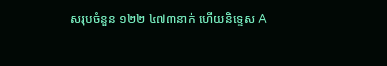សរុបចំនួន ១២២ ៤៧៣នាក់ ហើយនិទ្ទេស A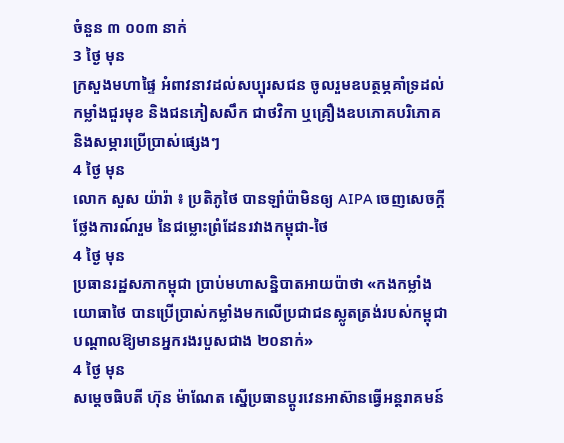ចំនួន ៣ ០០៣ នាក់
3 ថ្ងៃ មុន
ក្រសួងមហាផ្ទៃ អំពាវនាវដល់សប្បុរសជន ចូលរួមឧបត្ថម្ភគាំទ្រដល់កម្លាំងជួរមុខ និងជនភៀសសឹក ជាថវិកា ឬគ្រឿងឧបភោគបរិភោគ និងសម្ភារប្រើប្រាស់ផ្សេងៗ
4 ថ្ងៃ មុន
លោក សួស យ៉ារ៉ា ៖ ប្រតិភូថៃ បានឡាំប៉ាមិនឲ្យ AIPA ចេញសេចក្តីថ្លែងការណ៍រួម នៃជម្លោះព្រំដែនរវាងកម្ពុជា-ថៃ
4 ថ្ងៃ មុន
ប្រធានរដ្ឋសភាកម្ពុជា ប្រាប់មហាសន្និបាតអាយប៉ាថា «កងកម្លាំងយោធាថៃ បានប្រើប្រាស់កម្លាំងមកលើប្រជាជនស្លូតត្រង់របស់កម្ពុជា បណ្តាលឱ្យមានអ្នករងរបួសជាង ២០នាក់»
4 ថ្ងៃ មុន
សម្ដេចធិបតី ហ៊ុន ម៉ាណែត ស្នើប្រធានប្តូរវេនអាស៊ានធ្វើអន្តរាគមន៍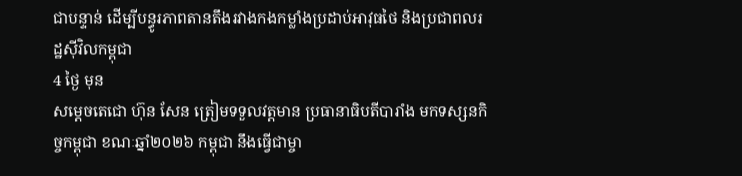ជាបន្ទាន់ ដើម្បីបន្ធូរភាពតានតឹងរវាងកងកម្លាំងប្រដាប់អាវុធថៃ និងប្រជាពលរដ្ឋស៊ីវិលកម្ពុជា
4 ថ្ងៃ មុន
សម្តេចតេជោ ហ៊ុន សែន ត្រៀមទទួលវត្តមាន ប្រធានាធិបតីបារាំង មកទស្សនកិច្ចកម្ពុជា ខណៈឆ្នាំ២០២៦ កម្ពុជា នឹងធ្វើជាម្ចា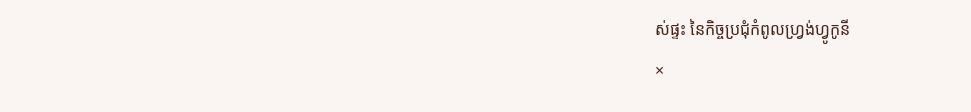ស់ផ្ទះ នៃកិច្ចប្រជុំកំពូលហ្រ្វង់ហ្វូកូនី
×